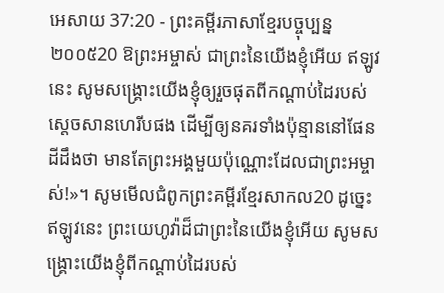អេសាយ 37:20 - ព្រះគម្ពីរភាសាខ្មែរបច្ចុប្បន្ន ២០០៥20 ឱព្រះអម្ចាស់ ជាព្រះនៃយើងខ្ញុំអើយ ឥឡូវនេះ សូមសង្គ្រោះយើងខ្ញុំឲ្យរួចផុតពីកណ្ដាប់ដៃរបស់ស្ដេចសានហេរីបផង ដើម្បីឲ្យនគរទាំងប៉ុន្មាននៅផែនដីដឹងថា មានតែព្រះអង្គមួយប៉ុណ្ណោះដែលជាព្រះអម្ចាស់!»។ សូមមើលជំពូកព្រះគម្ពីរខ្មែរសាកល20 ដូច្នេះឥឡូវនេះ ព្រះយេហូវ៉ាដ៏ជាព្រះនៃយើងខ្ញុំអើយ សូមសង្គ្រោះយើងខ្ញុំពីកណ្ដាប់ដៃរបស់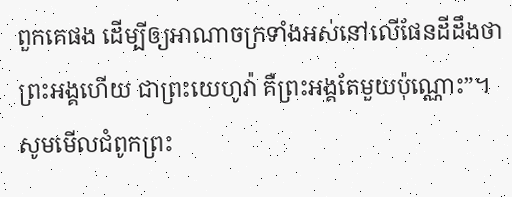ពួកគេផង ដើម្បីឲ្យអាណាចក្រទាំងអស់នៅលើផែនដីដឹងថា ព្រះអង្គហើយ ជាព្រះយេហូវ៉ា គឺព្រះអង្គតែមួយប៉ុណ្ណោះ”។ សូមមើលជំពូកព្រះ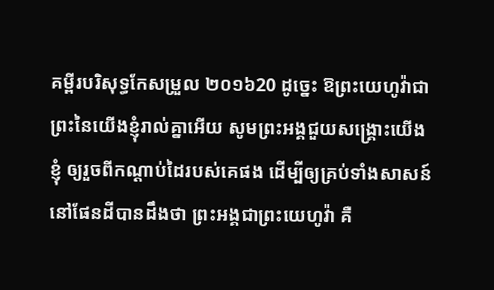គម្ពីរបរិសុទ្ធកែសម្រួល ២០១៦20 ដូច្នេះ ឱព្រះយេហូវ៉ាជាព្រះនៃយើងខ្ញុំរាល់គ្នាអើយ សូមព្រះអង្គជួយសង្គ្រោះយើងខ្ញុំ ឲ្យរួចពីកណ្ដាប់ដៃរបស់គេផង ដើម្បីឲ្យគ្រប់ទាំងសាសន៍នៅផែនដីបានដឹងថា ព្រះអង្គជាព្រះយេហូវ៉ា គឺ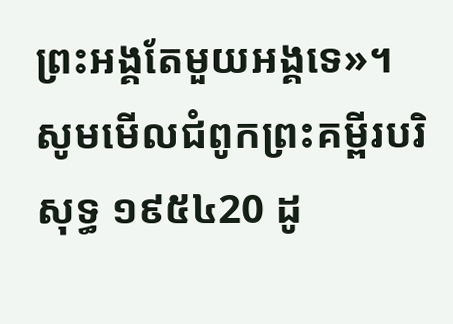ព្រះអង្គតែមួយអង្គទេ»។ សូមមើលជំពូកព្រះគម្ពីរបរិសុទ្ធ ១៩៥៤20 ដូ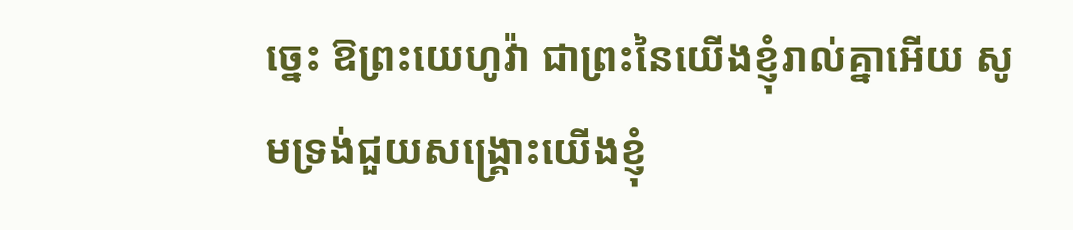ច្នេះ ឱព្រះយេហូវ៉ា ជាព្រះនៃយើងខ្ញុំរាល់គ្នាអើយ សូមទ្រង់ជួយសង្គ្រោះយើងខ្ញុំ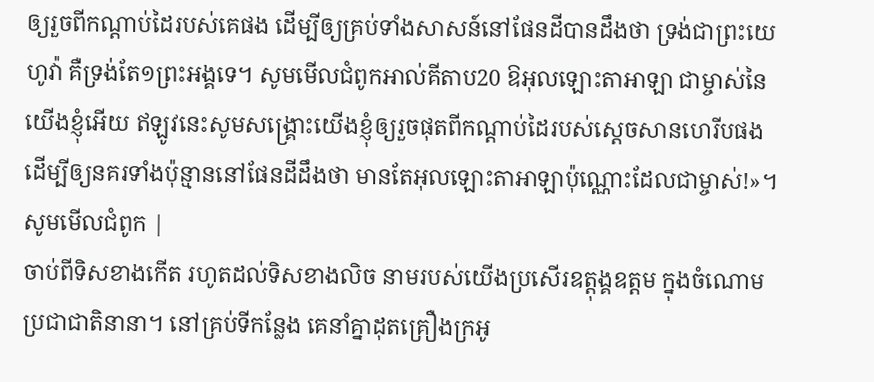ឲ្យរួចពីកណ្តាប់ដៃរបស់គេផង ដើម្បីឲ្យគ្រប់ទាំងសាសន៍នៅផែនដីបានដឹងថា ទ្រង់ជាព្រះយេហូវ៉ា គឺទ្រង់តែ១ព្រះអង្គទេ។ សូមមើលជំពូកអាល់គីតាប20 ឱអុលឡោះតាអាឡា ជាម្ចាស់នៃយើងខ្ញុំអើយ ឥឡូវនេះសូមសង្គ្រោះយើងខ្ញុំឲ្យរួចផុតពីកណ្ដាប់ដៃរបស់ស្ដេចសានហេរីបផង ដើម្បីឲ្យនគរទាំងប៉ុន្មាននៅផែនដីដឹងថា មានតែអុលឡោះតាអាឡាប៉ុណ្ណោះដែលជាម្ចាស់!»។ សូមមើលជំពូក |
ចាប់ពីទិសខាងកើត រហូតដល់ទិសខាងលិច នាមរបស់យើងប្រសើរឧត្ដុង្គឧត្ដម ក្នុងចំណោមប្រជាជាតិនានា។ នៅគ្រប់ទីកន្លែង គេនាំគ្នាដុតគ្រឿងក្រអូ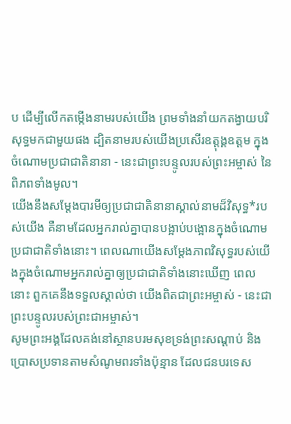ប ដើម្បីលើកតម្កើងនាមរបស់យើង ព្រមទាំងនាំយកតង្វាយបរិសុទ្ធមកជាមួយផង ដ្បិតនាមរបស់យើងប្រសើរឧត្ដុង្គឧត្ដម ក្នុងចំណោមប្រជាជាតិនានា - នេះជាព្រះបន្ទូលរបស់ព្រះអម្ចាស់ នៃពិភពទាំងមូល។
យើងនឹងសម្តែងបារមីឲ្យប្រជាជាតិនានាស្គាល់នាមដ៏វិសុទ្ធ*របស់យើង គឺនាមដែលអ្នករាល់គ្នាបានបង្អាប់បង្អោនក្នុងចំណោមប្រជាជាតិទាំងនោះ។ ពេលណាយើងសម្តែងភាពវិសុទ្ធរបស់យើងក្នុងចំណោមអ្នករាល់គ្នាឲ្យប្រជាជាតិទាំងនោះឃើញ ពេលនោះ ពួកគេនឹងទទួលស្គាល់ថា យើងពិតជាព្រះអម្ចាស់ - នេះជាព្រះបន្ទូលរបស់ព្រះជាអម្ចាស់។
សូមព្រះអង្គដែលគង់នៅស្ថានបរមសុខទ្រង់ព្រះសណ្ដាប់ និងប្រោសប្រទានតាមសំណូមពរទាំងប៉ុន្មាន ដែលជនបរទេស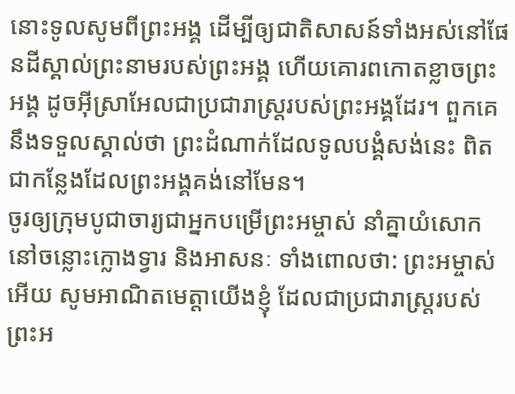នោះទូលសូមពីព្រះអង្គ ដើម្បីឲ្យជាតិសាសន៍ទាំងអស់នៅផែនដីស្គាល់ព្រះនាមរបស់ព្រះអង្គ ហើយគោរពកោតខ្លាចព្រះអង្គ ដូចអ៊ីស្រាអែលជាប្រជារាស្ត្ររបស់ព្រះអង្គដែរ។ ពួកគេនឹងទទួលស្គាល់ថា ព្រះដំណាក់ដែលទូលបង្គំសង់នេះ ពិតជាកន្លែងដែលព្រះអង្គគង់នៅមែន។
ចូរឲ្យក្រុមបូជាចារ្យជាអ្នកបម្រើព្រះអម្ចាស់ នាំគ្នាយំសោកនៅចន្លោះក្លោងទ្វារ និងអាសនៈ ទាំងពោលថា: ព្រះអម្ចាស់អើយ សូមអាណិតមេត្តាយើងខ្ញុំ ដែលជាប្រជារាស្ត្ររបស់ព្រះអ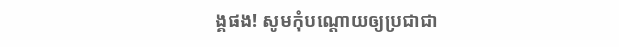ង្គផង! សូមកុំបណ្ដោយឲ្យប្រជាជា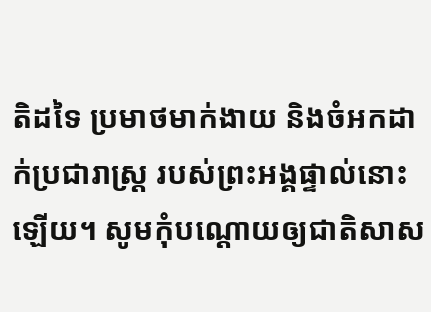តិដទៃ ប្រមាថមាក់ងាយ និងចំអកដាក់ប្រជារាស្ត្រ របស់ព្រះអង្គផ្ទាល់នោះឡើយ។ សូមកុំបណ្ដោយឲ្យជាតិសាស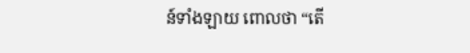ន៍ទាំងឡាយ ពោលថា “តើ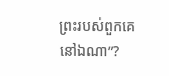ព្រះរបស់ពួកគេនៅឯណា”?